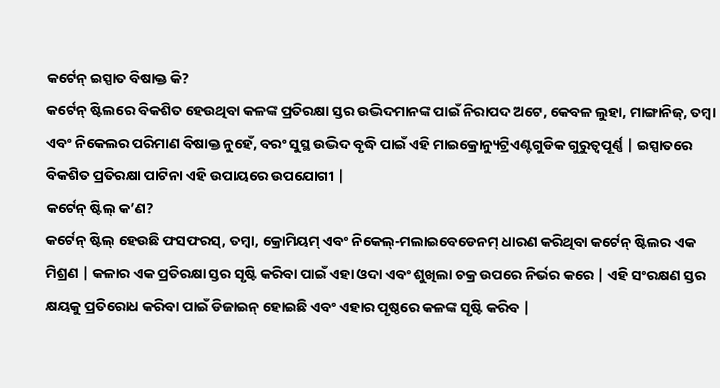କର୍ଟେନ୍ ଇସ୍ପାତ ବିଷାକ୍ତ କି?
କର୍ଟେନ୍ ଷ୍ଟିଲରେ ବିକଶିତ ହେଉଥିବା କଳଙ୍କ ପ୍ରତିରକ୍ଷା ସ୍ତର ଉଦ୍ଭିଦମାନଙ୍କ ପାଇଁ ନିରାପଦ ଅଟେ, କେବଳ ଲୁହା, ମାଙ୍ଗାନିଜ୍, ତମ୍ବା ଏବଂ ନିକେଲର ପରିମାଣ ବିଷାକ୍ତ ନୁହେଁ, ବରଂ ସୁସ୍ଥ ଉଦ୍ଭିଦ ବୃଦ୍ଧି ପାଇଁ ଏହି ମାଇକ୍ରୋନ୍ୟୁଟ୍ରିଏଣ୍ଟଗୁଡିକ ଗୁରୁତ୍ୱପୂର୍ଣ୍ଣ | ଇସ୍ପାତରେ ବିକଶିତ ପ୍ରତିରକ୍ଷା ପାଟିନା ଏହି ଉପାୟରେ ଉପଯୋଗୀ |
କର୍ଟେନ୍ ଷ୍ଟିଲ୍ କ’ଣ?
କର୍ଟେନ୍ ଷ୍ଟିଲ୍ ହେଉଛି ଫସଫରସ୍, ତମ୍ବା, କ୍ରୋମିୟମ୍ ଏବଂ ନିକେଲ୍-ମଲାଇବେଡେନମ୍ ଧାରଣ କରିଥିବା କର୍ଟେନ୍ ଷ୍ଟିଲର ଏକ ମିଶ୍ରଣ | କଳାର ଏକ ପ୍ରତିରକ୍ଷା ସ୍ତର ସୃଷ୍ଟି କରିବା ପାଇଁ ଏହା ଓଦା ଏବଂ ଶୁଖିଲା ଚକ୍ର ଉପରେ ନିର୍ଭର କରେ | ଏହି ସଂରକ୍ଷଣ ସ୍ତର କ୍ଷୟକୁ ପ୍ରତିରୋଧ କରିବା ପାଇଁ ଡିଜାଇନ୍ ହୋଇଛି ଏବଂ ଏହାର ପୃଷ୍ଠରେ କଳଙ୍କ ସୃଷ୍ଟି କରିବ |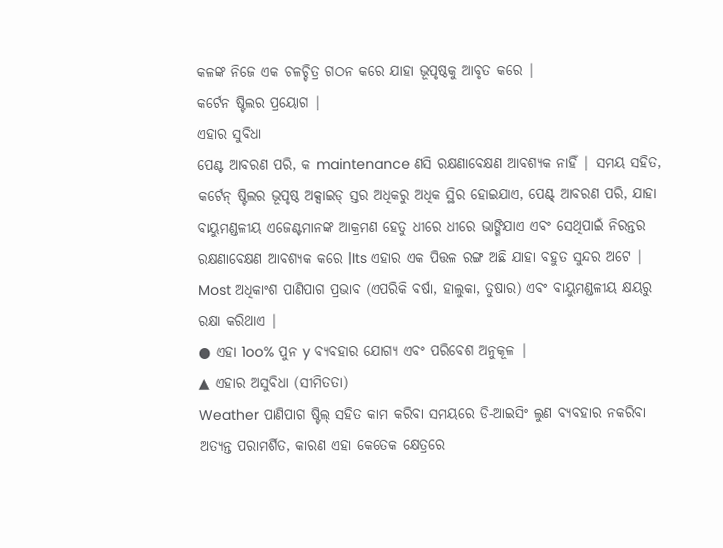କଳଙ୍କ ନିଜେ ଏକ ଚଳଚ୍ଚିତ୍ର ଗଠନ କରେ ଯାହା ଭୂପୃଷ୍ଠକୁ ଆବୃତ କରେ |
କର୍ଟେନ ଷ୍ଟିଲର ପ୍ରୟୋଗ |
ଏହାର ସୁବିଧା
ପେଣ୍ଟ ଆବରଣ ପରି, କ maintenance ଣସି ରକ୍ଷଣାବେକ୍ଷଣ ଆବଶ୍ୟକ ନାହିଁ | ସମୟ ସହିତ, କର୍ଟେନ୍ ଷ୍ଟିଲର ଭୂପୃଷ୍ଠ ଅକ୍ସାଇଡ୍ ସ୍ତର ଅଧିକରୁ ଅଧିକ ସ୍ଥିର ହୋଇଯାଏ, ପେଣ୍ଟ୍ ଆବରଣ ପରି, ଯାହା ବାୟୁମଣ୍ଡଳୀୟ ଏଜେଣ୍ଟମାନଙ୍କ ଆକ୍ରମଣ ହେତୁ ଧୀରେ ଧୀରେ ଭାଙ୍ଗିଯାଏ ଏବଂ ସେଥିପାଇଁ ନିରନ୍ତର ରକ୍ଷଣାବେକ୍ଷଣ ଆବଶ୍ୟକ କରେ |Its ଏହାର ଏକ ପିତ୍ତଳ ରଙ୍ଗ ଅଛି ଯାହା ବହୁତ ସୁନ୍ଦର ଅଟେ |
Most ଅଧିକାଂଶ ପାଣିପାଗ ପ୍ରଭାବ (ଏପରିକି ବର୍ଷା, ହାଲୁକା, ତୁଷାର) ଏବଂ ବାୟୁମଣ୍ଡଳୀୟ କ୍ଷୟରୁ ରକ୍ଷା କରିଥାଏ |
● ଏହା 1oo% ପୁନ y ବ୍ୟବହାର ଯୋଗ୍ୟ ଏବଂ ପରିବେଶ ଅନୁକୂଳ |
▲ ଏହାର ଅସୁବିଧା (ସୀମିତତା)
Weather ପାଣିପାଗ ଷ୍ଟିଲ୍ ସହିତ କାମ କରିବା ସମୟରେ ଡି-ଆଇସିଂ ଲୁଣ ବ୍ୟବହାର ନକରିବା ଅତ୍ୟନ୍ତ ପରାମର୍ଶିତ, କାରଣ ଏହା କେତେକ କ୍ଷେତ୍ରରେ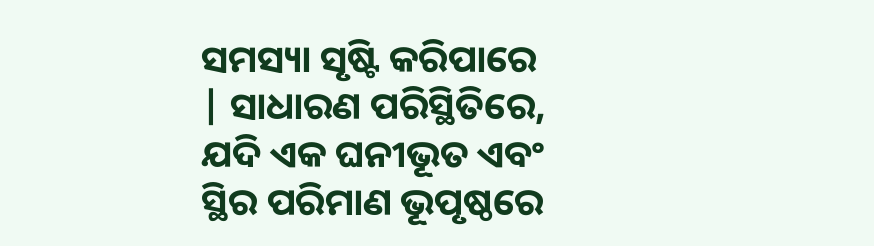ସମସ୍ୟା ସୃଷ୍ଟି କରିପାରେ | ସାଧାରଣ ପରିସ୍ଥିତିରେ, ଯଦି ଏକ ଘନୀଭୂତ ଏବଂ ସ୍ଥିର ପରିମାଣ ଭୂପୃଷ୍ଠରେ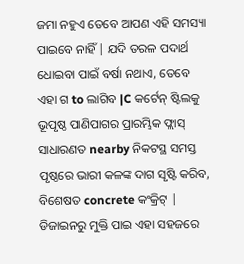ଜମା ନହୁଏ ତେବେ ଆପଣ ଏହି ସମସ୍ୟା ପାଇବେ ନାହିଁ | ଯଦି ତରଳ ପଦାର୍ଥ ଧୋଇବା ପାଇଁ ବର୍ଷା ନଥାଏ, ତେବେ ଏହା ଗ to ଲାଗିବ |C କର୍ଟେନ୍ ଷ୍ଟିଲକୁ ଭୂପୃଷ୍ଠ ପାଣିପାଗର ପ୍ରାରମ୍ଭିକ ଫ୍ଲାସ୍ ସାଧାରଣତ nearby ନିକଟସ୍ଥ ସମସ୍ତ ପୃଷ୍ଠରେ ଭାରୀ କଳଙ୍କ ଦାଗ ସୃଷ୍ଟି କରିବ, ବିଶେଷତ concrete କଂକ୍ରିଟ୍ | ଡିଜାଇନରୁ ମୁକ୍ତି ପାଇ ଏହା ସହଜରେ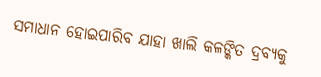ସମାଧାନ ହୋଇପାରିବ ଯାହା ଖାଲି କଳଙ୍କିତ ଦ୍ରବ୍ୟକୁ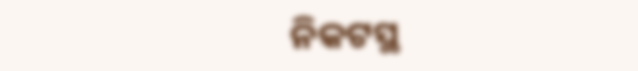ନିକଟସ୍ଥ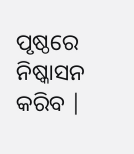ପୃଷ୍ଠରେ ନିଷ୍କାସନ କରିବ |